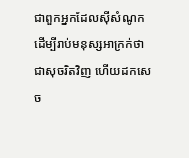ជាពួកអ្នកដែលស៊ីសំណូក ដើម្បីរាប់មនុស្សអាក្រក់ថាជាសុចរិតវិញ ហើយដកសេច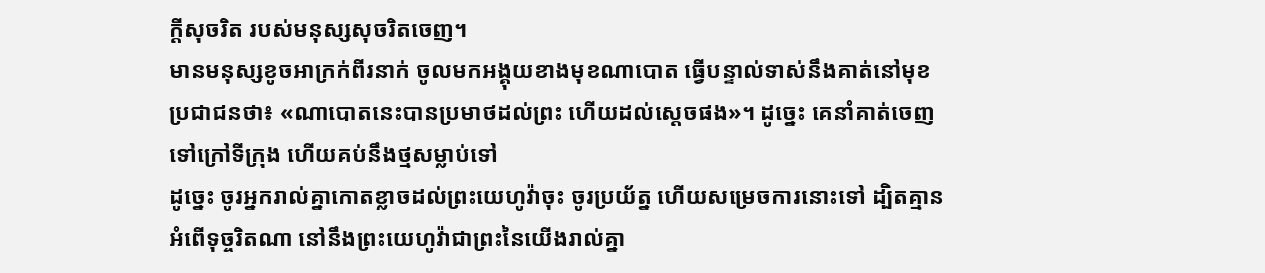ក្ដីសុចរិត របស់មនុស្សសុចរិតចេញ។
មានមនុស្សខូចអាក្រក់ពីរនាក់ ចូលមកអង្គុយខាងមុខណាបោត ធ្វើបន្ទាល់ទាស់នឹងគាត់នៅមុខប្រជាជនថា៖ «ណាបោតនេះបានប្រមាថដល់ព្រះ ហើយដល់ស្តេចផង»។ ដូច្នេះ គេនាំគាត់ចេញទៅក្រៅទីក្រុង ហើយគប់នឹងថ្មសម្លាប់ទៅ
ដូច្នេះ ចូរអ្នករាល់គ្នាកោតខ្លាចដល់ព្រះយេហូវ៉ាចុះ ចូរប្រយ័ត្ន ហើយសម្រេចការនោះទៅ ដ្បិតគ្មានអំពើទុច្ចរិតណា នៅនឹងព្រះយេហូវ៉ាជាព្រះនៃយើងរាល់គ្នា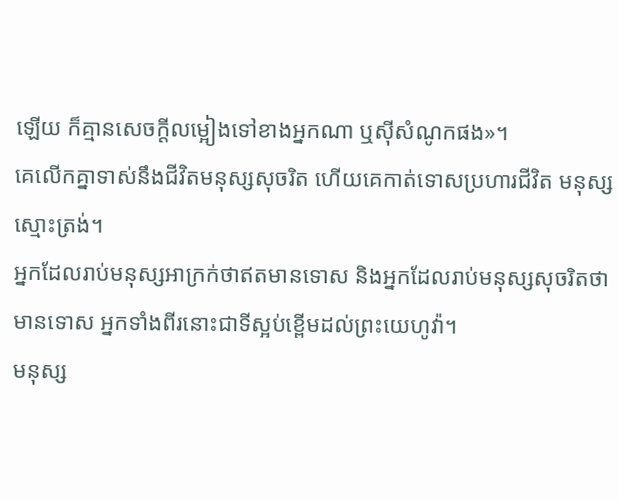ឡើយ ក៏គ្មានសេចក្ដីលម្អៀងទៅខាងអ្នកណា ឬស៊ីសំណូកផង»។
គេលើកគ្នាទាស់នឹងជីវិតមនុស្សសុចរិត ហើយគេកាត់ទោសប្រហារជីវិត មនុស្សស្មោះត្រង់។
អ្នកដែលរាប់មនុស្សអាក្រក់ថាឥតមានទោស និងអ្នកដែលរាប់មនុស្សសុចរិតថាមានទោស អ្នកទាំងពីរនោះជាទីស្អប់ខ្ពើមដល់ព្រះយេហូវ៉ា។
មនុស្ស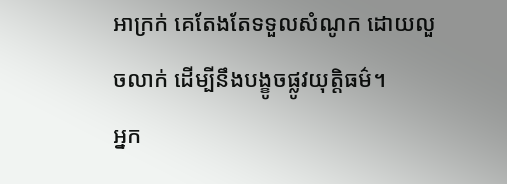អាក្រក់ គេតែងតែទទួលសំណូក ដោយលួចលាក់ ដើម្បីនឹងបង្ខូចផ្លូវយុត្តិធម៌។
អ្នក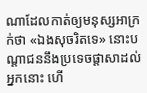ណាដែលកាត់ឲ្យមនុស្សអាក្រក់ថា «ឯងសុចរិតទេ» នោះបណ្ដាជននឹងប្រទេចផ្ដាសាដល់អ្នកនោះ ហើ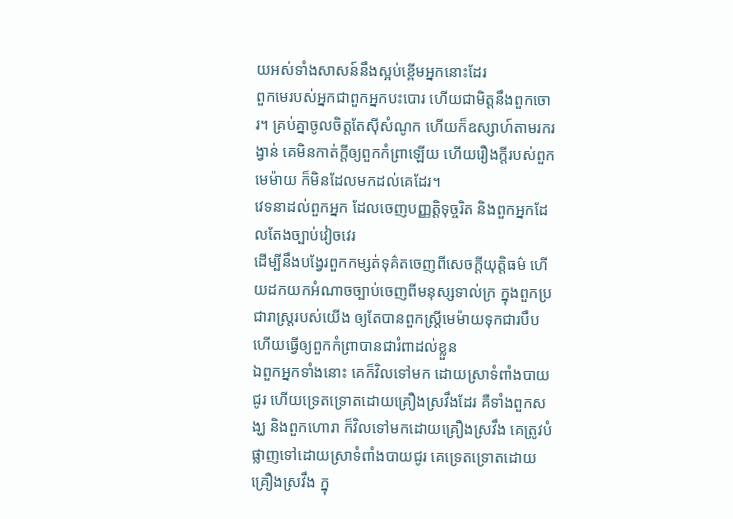យអស់ទាំងសាសន៍នឹងស្អប់ខ្ពើមអ្នកនោះដែរ
ពួកមេរបស់អ្នកជាពួកអ្នកបះបោរ ហើយជាមិត្តនឹងពួកចោរ។ គ្រប់គ្នាចូលចិត្តតែស៊ីសំណូក ហើយក៏ឧស្សាហ៍តាមរករង្វាន់ គេមិនកាត់ក្តីឲ្យពួកកំព្រាឡើយ ហើយរឿងក្តីរបស់ពួកមេម៉ាយ ក៏មិនដែលមកដល់គេដែរ។
វេទនាដល់ពួកអ្នក ដែលចេញបញ្ញត្តិទុច្ចរិត និងពួកអ្នកដែលតែងច្បាប់វៀចវេរ
ដើម្បីនឹងបង្វែរពួកកម្សត់ទុគ៌តចេញពីសេចក្ដីយុត្តិធម៌ ហើយដកយកអំណាចច្បាប់ចេញពីមនុស្សទាល់ក្រ ក្នុងពួកប្រជារាស្ត្ររបស់យើង ឲ្យតែបានពួកស្ត្រីមេម៉ាយទុកជារបឹប ហើយធ្វើឲ្យពួកកំព្រាបានជារំពាដល់ខ្លួន
ឯពួកអ្នកទាំងនោះ គេក៏វិលទៅមក ដោយស្រាទំពាំងបាយជូរ ហើយទ្រេតទ្រោតដោយគ្រឿងស្រវឹងដែរ គឺទាំងពួកសង្ឃ និងពួកហោរា ក៏វិលទៅមកដោយគ្រឿងស្រវឹង គេត្រូវបំផ្លាញទៅដោយស្រាទំពាំងបាយជូរ គេទ្រេតទ្រោតដោយគ្រឿងស្រវឹង ក្នុ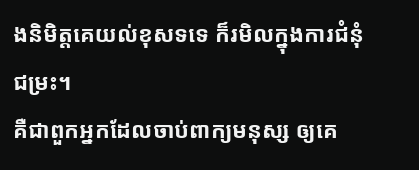ងនិមិត្តគេយល់ខុសទទេ ក៏រមិលក្នុងការជំនុំជម្រះ។
គឺជាពួកអ្នកដែលចាប់ពាក្យមនុស្ស ឲ្យគេ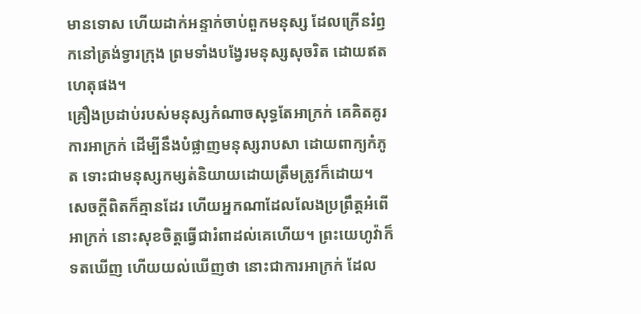មានទោស ហើយដាក់អន្ទាក់ចាប់ពួកមនុស្ស ដែលក្រើនរំឭកនៅត្រង់ទ្វារក្រុង ព្រមទាំងបង្វែរមនុស្សសុចរិត ដោយឥតហេតុផង។
គ្រឿងប្រដាប់របស់មនុស្សកំណាចសុទ្ធតែអាក្រក់ គេគិតគូរការអាក្រក់ ដើម្បីនឹងបំផ្លាញមនុស្សរាបសា ដោយពាក្យកំភូត ទោះជាមនុស្សកម្សត់និយាយដោយត្រឹមត្រូវក៏ដោយ។
សេចក្ដីពិតក៏គ្មានដែរ ហើយអ្នកណាដែលលែងប្រព្រឹត្តអំពើអាក្រក់ នោះសុខចិត្តធ្វើជារំពាដល់គេហើយ។ ព្រះយេហូវ៉ាក៏ទតឃើញ ហើយយល់ឃើញថា នោះជាការអាក្រក់ ដែល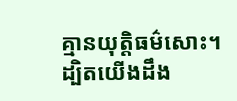គ្មានយុត្តិធម៌សោះ។
ដ្បិតយើងដឹង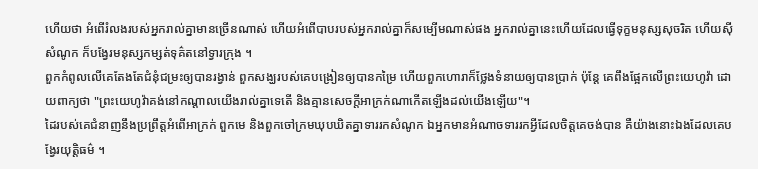ហើយថា អំពើរំលងរបស់អ្នករាល់គ្នាមានច្រើនណាស់ ហើយអំពើបាបរបស់អ្នករាល់គ្នាក៏សម្បើមណាស់ផង អ្នករាល់គ្នានេះហើយដែលធ្វើទុក្ខមនុស្សសុចរិត ហើយស៊ីសំណូក ក៏បង្វែរមនុស្សកម្សត់ទុគ៌តនៅទ្វារក្រុង ។
ពួកកំពូលលើគេតែងតែជំនុំជម្រះឲ្យបានរង្វាន់ ពួកសង្ឃរបស់គេបង្រៀនឲ្យបានកម្រៃ ហើយពួកហោរាក៏ថ្លែងទំនាយឲ្យបានប្រាក់ ប៉ុន្តែ គេពឹងផ្អែកលើព្រះយេហូវ៉ា ដោយពាក្យថា "ព្រះយេហូវ៉ាគង់នៅកណ្ដាលយើងរាល់គ្នាទេតើ និងគ្មានសេចក្ដីអាក្រក់ណាកើតឡើងដល់យើងឡើយ"។
ដៃរបស់គេជំនាញនឹងប្រព្រឹត្តអំពើអាក្រក់ ពួកមេ និងពួកចៅក្រមឃុបឃិតគ្នាទាររកសំណូក ឯអ្នកមានអំណាចទាររកអ្វីដែលចិត្តគេចង់បាន គឺយ៉ាងនោះឯងដែលគេបង្វែរយុត្តិធម៌ ។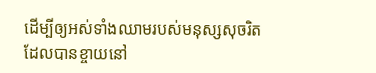ដើម្បីឲ្យអស់ទាំងឈាមរបស់មនុស្សសុចរិត ដែលបានខ្ចាយនៅ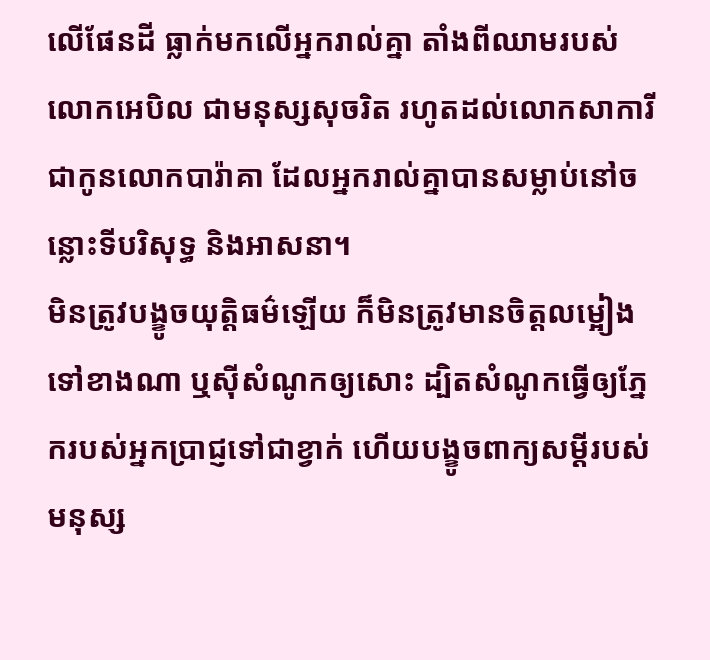លើផែនដី ធ្លាក់មកលើអ្នករាល់គ្នា តាំងពីឈាមរបស់លោកអេបិល ជាមនុស្សសុចរិត រហូតដល់លោកសាការី ជាកូនលោកបារ៉ាគា ដែលអ្នករាល់គ្នាបានសម្លាប់នៅចន្លោះទីបរិសុទ្ធ និងអាសនា។
មិនត្រូវបង្ខូចយុត្តិធម៌ឡើយ ក៏មិនត្រូវមានចិត្តលម្អៀងទៅខាងណា ឬស៊ីសំណូកឲ្យសោះ ដ្បិតសំណូកធ្វើឲ្យភ្នែករបស់អ្នកប្រាជ្ញទៅជាខ្វាក់ ហើយបង្ខូចពាក្យសម្ដីរបស់មនុស្ស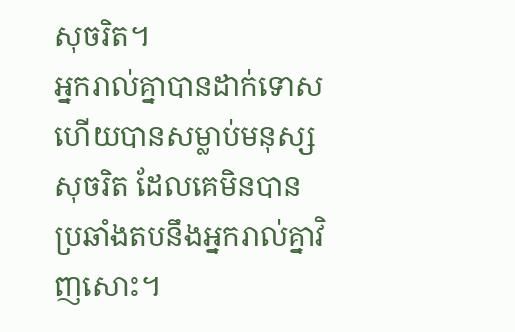សុចរិត។
អ្នករាល់គ្នាបានដាក់ទោស ហើយបានសម្លាប់មនុស្សសុចរិត ដែលគេមិនបានប្រឆាំងតបនឹងអ្នករាល់គ្នាវិញសោះ។